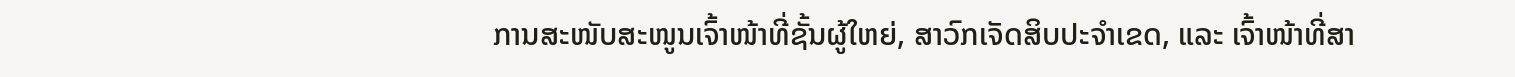ການສະໜັບສະໜູນເຈົ້າໜ້າທີ່ຊັ້ນຜູ້ໃຫຍ່, ສາວົກເຈັດສິບປະຈຳເຂດ, ແລະ ເຈົ້າໜ້າທີ່ສາ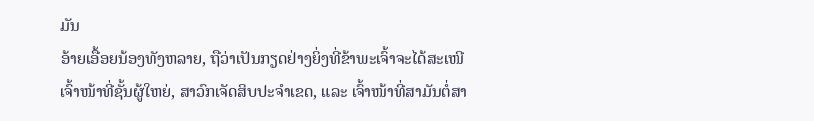ມັນ
ອ້າຍເອື້ອຍນ້ອງທັງຫລາຍ, ຖືວ່າເປັນກຽດຢ່າງຍິ່ງທີ່ຂ້າພະເຈົ້າຈະໄດ້ສະເໜີເຈົ້າໜ້າທີ່ຊັ້ນຜູ້ໃຫຍ່, ສາວົກເຈັດສິບປະຈຳເຂດ, ແລະ ເຈົ້າໜ້າທີ່ສາມັນຕໍ່ສາ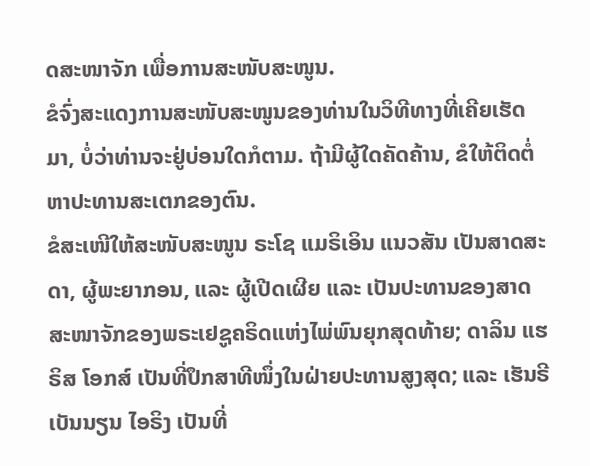ດສະໜາຈັກ ເພື່ອການສະໜັບສະໜູນ.
ຂໍຈົ່ງສະແດງການສະໜັບສະໜູນຂອງທ່ານໃນວິທີທາງທີ່ເຄີຍເຮັດມາ, ບໍ່ວ່າທ່ານຈະຢູ່ບ່ອນໃດກໍຕາມ. ຖ້າມີຜູ້ໃດຄັດຄ້ານ, ຂໍໃຫ້ຕິດຕໍ່ຫາປະທານສະເຕກຂອງຕົນ.
ຂໍສະເໜີໃຫ້ສະໜັບສະໜູນ ຣະໂຊ ແມຣິເອິນ ແນວສັນ ເປັນສາດສະດາ, ຜູ້ພະຍາກອນ, ແລະ ຜູ້ເປີດເຜີຍ ແລະ ເປັນປະທານຂອງສາດສະໜາຈັກຂອງພຣະເຢຊູຄຣິດແຫ່ງໄພ່ພົນຍຸກສຸດທ້າຍ; ດາລິນ ແຮຣິສ ໂອກສ໌ ເປັນທີ່ປຶກສາທີໜຶ່ງໃນຝ່າຍປະທານສູງສຸດ; ແລະ ເຮັນຣີ ເບັນນຽນ ໄອຣິງ ເປັນທີ່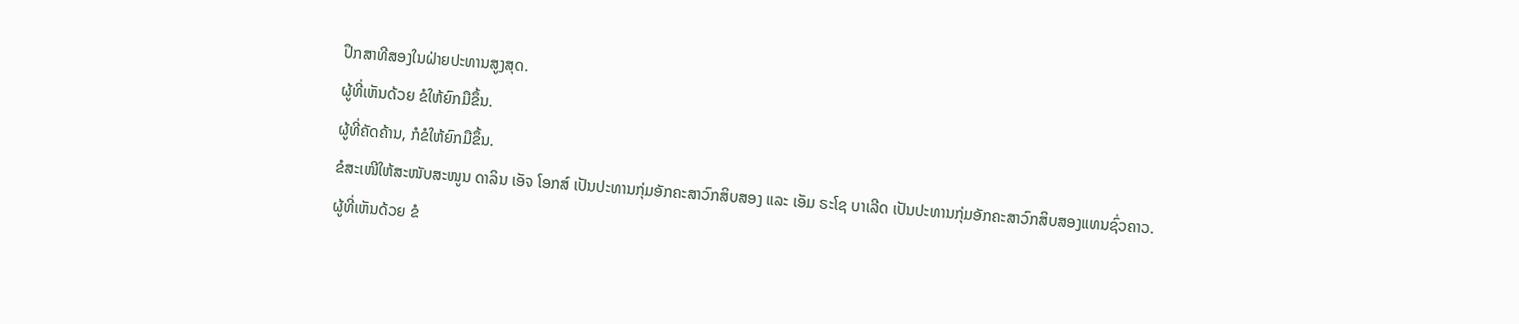ປຶກສາທີສອງໃນຝ່າຍປະທານສູງສຸດ.
ຜູ້ທີ່ເຫັນດ້ວຍ ຂໍໃຫ້ຍົກມືຂຶ້ນ.
ຜູ້ທີ່ຄັດຄ້ານ, ກໍຂໍໃຫ້ຍົກມືຂຶ້ນ.
ຂໍສະເໜີໃຫ້ສະໜັບສະໜູນ ດາລິນ ເອັຈ ໂອກສ໌ ເປັນປະທານກຸ່ມອັກຄະສາວົກສິບສອງ ແລະ ເອັມ ຣະໂຊ ບາເລີດ ເປັນປະທານກຸ່ມອັກຄະສາວົກສິບສອງແທນຊົ່ວຄາວ.
ຜູ້ທີ່ເຫັນດ້ວຍ ຂໍ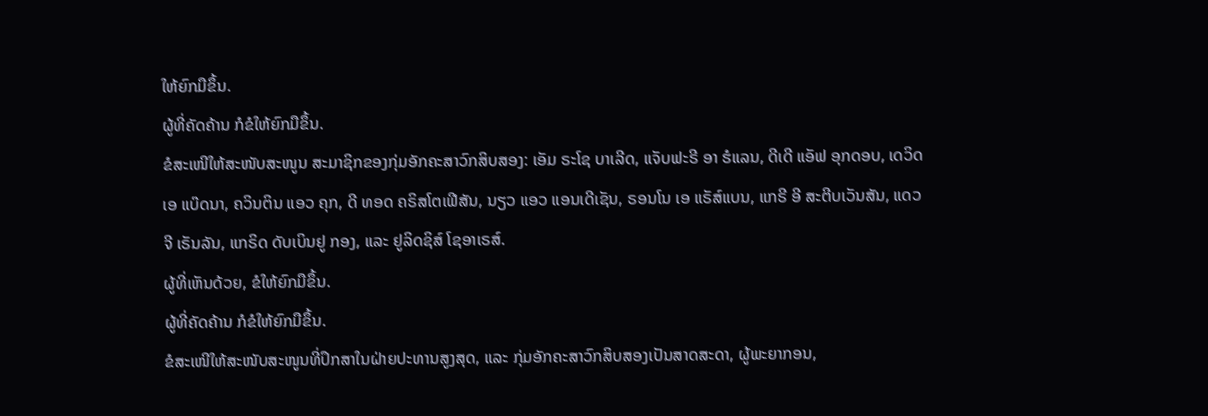ໃຫ້ຍົກມືຂຶ້ນ.
ຜູ້ທີ່ຄັດຄ້ານ ກໍຂໍໃຫ້ຍົກມືຂຶ້ນ.
ຂໍສະເໜີໃຫ້ສະໜັບສະໜູນ ສະມາຊິກຂອງກຸ່ມອັກຄະສາວົກສິບສອງ: ເອັມ ຣະໂຊ ບາເລີດ, ແຈັບຟະຣີ ອາ ຮໍແລນ, ດີເດີ ແອັຟ ອຸກດອບ, ເດວິດ ເອ ແບ໊ດນາ, ຄວິນຕິນ ແອວ ຄຸກ, ດີ ທອດ ຄຣິສໂຕເຟີສັນ, ນຽວ ແອວ ແອນເດີເຊັນ, ຣອນໂນ ເອ ແຣັສ໌ແບນ, ແກຣີ ອີ ສະຕີບເວັນສັນ, ແດວ ຈີ ເຣັນລັນ, ແກຣິດ ດັບເບິນຢູ ກອງ, ແລະ ຢູລິດຊິສ໌ ໂຊອາເຣສ໌.
ຜູ້ທີ່ເຫັນດ້ວຍ, ຂໍໃຫ້ຍົກມືຂຶ້ນ.
ຜູ້ທີ່ຄັດຄ້ານ ກໍຂໍໃຫ້ຍົກມືຂຶ້ນ.
ຂໍສະເໜີໃຫ້ສະໜັບສະໜູນທີ່ປຶກສາໃນຝ່າຍປະທານສູງສຸດ, ແລະ ກຸ່ມອັກຄະສາວົກສິບສອງເປັນສາດສະດາ, ຜູ້ພະຍາກອນ,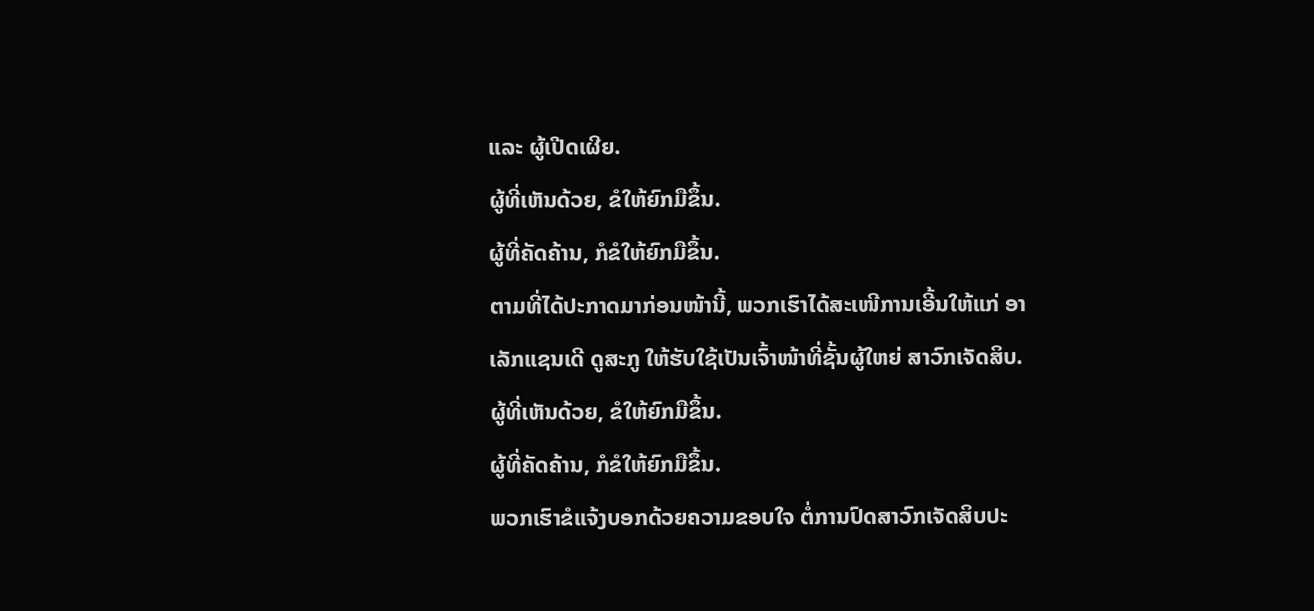ແລະ ຜູ້ເປີດເຜີຍ.
ຜູ້ທີ່ເຫັນດ້ວຍ, ຂໍໃຫ້ຍົກມືຂຶ້ນ.
ຜູ້ທີ່ຄັດຄ້ານ, ກໍຂໍໃຫ້ຍົກມືຂຶ້ນ.
ຕາມທີ່ໄດ້ປະກາດມາກ່ອນໜ້ານີ້, ພວກເຮົາໄດ້ສະເໜີການເອີ້ນໃຫ້ແກ່ ອາເລັກແຊນເດີ ດູສະກູ ໃຫ້ຮັບໃຊ້ເປັນເຈົ້າໜ້າທີ່ຊັ້ນຜູ້ໃຫຍ່ ສາວົກເຈັດສິບ.
ຜູ້ທີ່ເຫັນດ້ວຍ, ຂໍໃຫ້ຍົກມືຂຶ້ນ.
ຜູ້ທີ່ຄັດຄ້ານ, ກໍຂໍໃຫ້ຍົກມືຂຶ້ນ.
ພວກເຮົາຂໍແຈ້ງບອກດ້ວຍຄວາມຂອບໃຈ ຕໍ່ການປົດສາວົກເຈັດສິບປະ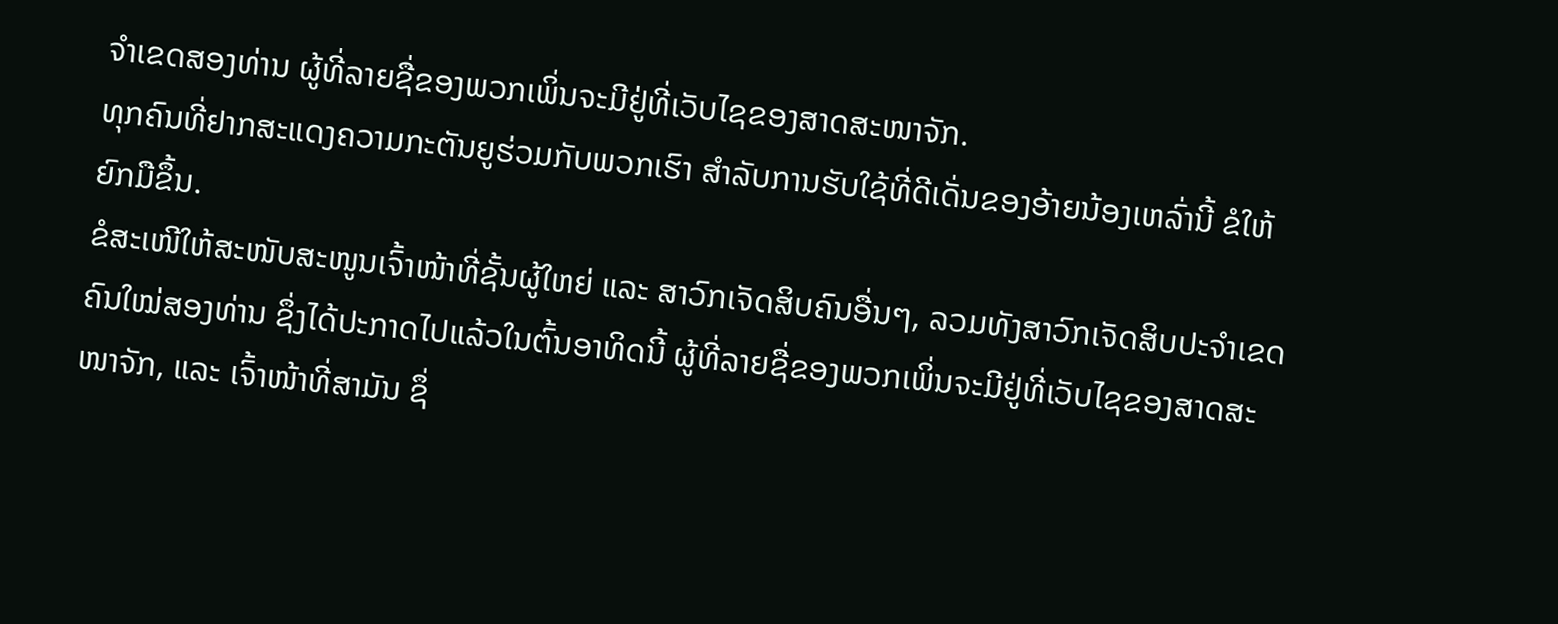ຈຳເຂດສອງທ່ານ ຜູ້ທີ່ລາຍຊື່ຂອງພວກເພິ່ນຈະມີຢູ່ທີ່ເວັບໄຊຂອງສາດສະໜາຈັກ.
ທຸກຄົນທີ່ຢາກສະແດງຄວາມກະຕັນຍູຮ່ວມກັບພວກເຮົາ ສຳລັບການຮັບໃຊ້ທີ່ດີເດັ່ນຂອງອ້າຍນ້ອງເຫລົ່ານີ້ ຂໍໃຫ້ຍົກມືຂຶ້ນ.
ຂໍສະເໜີໃຫ້ສະໜັບສະໜູນເຈົ້າໜ້າທີ່ຊັ້ນຜູ້ໃຫຍ່ ແລະ ສາວົກເຈັດສິບຄົນອື່ນໆ, ລວມທັງສາວົກເຈັດສິບປະຈຳເຂດຄົນໃໝ່ສອງທ່ານ ຊຶ່ງໄດ້ປະກາດໄປແລ້ວໃນຕົ້ນອາທິດນີ້ ຜູ້ທີ່ລາຍຊື່ຂອງພວກເພິ່ນຈະມີຢູ່ທີ່ເວັບໄຊຂອງສາດສະໜາຈັກ, ແລະ ເຈົ້າໜ້າທີ່ສາມັນ ຊຶ່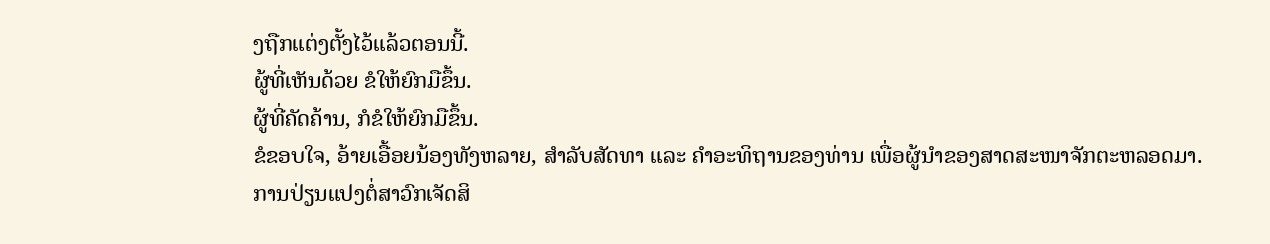ງຖືກແຕ່ງຕັ້ງໄວ້ແລ້ວຕອນນີ້.
ຜູ້ທີ່ເຫັນດ້ວຍ ຂໍໃຫ້ຍົກມືຂຶ້ນ.
ຜູ້ທີ່ຄັດຄ້ານ, ກໍຂໍໃຫ້ຍົກມືຂຶ້ນ.
ຂໍຂອບໃຈ, ອ້າຍເອື້ອຍນ້ອງທັງຫລາຍ, ສຳລັບສັດທາ ແລະ ຄຳອະທິຖານຂອງທ່ານ ເພື່ອຜູ້ນຳຂອງສາດສະໜາຈັກຕະຫລອດມາ.
ການປ່ຽນແປງຕໍ່ສາວົກເຈັດສິ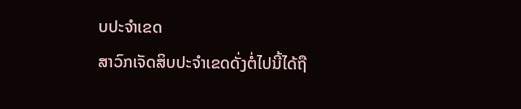ບປະຈຳເຂດ
ສາວົກເຈັດສິບປະຈຳເຂດດັ່ງຕໍ່ໄປນີ້ໄດ້ຖື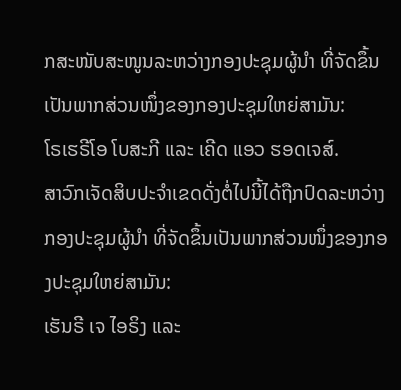ກສະໜັບສະໜູນລະຫວ່າງກອງປະຊຸມຜູ້ນຳ ທີ່ຈັດຂຶ້ນເປັນພາກສ່ວນໜຶ່ງຂອງກອງປະຊຸມໃຫຍ່ສາມັນ:
ໂຣເຮຣີໂອ ໂບສະກີ ແລະ ເຄີດ ແອວ ຮອດເຈສ໌.
ສາວົກເຈັດສິບປະຈຳເຂດດັ່ງຕໍ່ໄປນີ້ໄດ້ຖືກປົດລະຫວ່າງກອງປະຊຸມຜູ້ນຳ ທີ່ຈັດຂຶ້ນເປັນພາກສ່ວນໜຶ່ງຂອງກອງປະຊຸມໃຫຍ່ສາມັນ:
ເຮັນຣີ ເຈ ໄອຣິງ ແລະ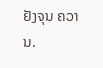ຢັງຈຸນ ຄວານ.